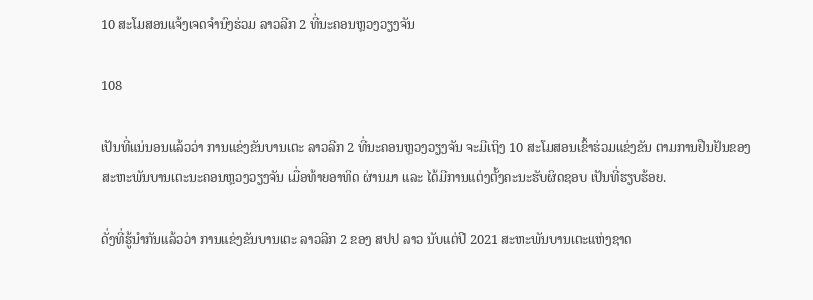10 ສະໂມສອນແຈ້ງເຈດຈໍານົງຮ່ວມ ລາວລີກ 2 ທີ່ນະຄອນຫຼວງວຽງຈັນ

108

ເປັນທີ່ແນ່ນອນແລ້ວວ່າ ການແຂ່ງຂັນບານເຕະ ລາວລີກ 2 ທີ່ນະຄອນຫຼວງວຽງຈັນ ຈະມີເຖິງ 10 ສະໂມສອນເຂົ້າຮ່ວມແຂ່ງຂັນ ຕາມການຢືນຢັນຂອງ ສະຫະພັນບານເຕະນະຄອນຫຼວງວຽງຈັນ ເມື່ອທ້າຍອາທິດ ຜ່ານມາ ແລະ ໄດ້ມີການແຕ່ງຕັ້ງຄະນະຮັບຜິດຊອບ ເປັນທີ່ຮຽບຮ້ອຍ.

ດັ່ງທີ່ຮູ້ນໍາກັນແລ້ວວ່າ ການແຂ່ງຂັນບານເຕະ ລາວລີກ 2 ຂອງ ສປປ ລາວ ນັບແຕ່ປີ 2021 ສະຫະພັນບານເຕະແຫ່ງຊາດ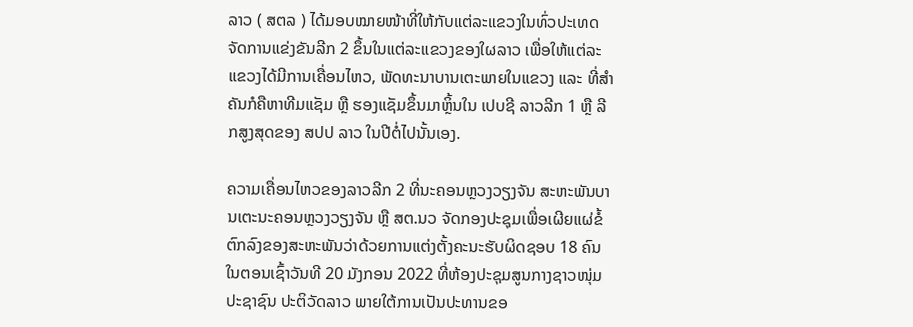ລາວ ( ສຕລ ) ໄດ້ມອບໝາຍໜ້າທີ່ໃຫ້ກັບແຕ່ລະແຂວງໃນທົ່ວປະເທດຈັດການແຂ່ງຂັນລີກ 2 ຂຶ້ນໃນແຕ່ລະແຂວງຂອງໃຜລາວ ເພື່ອໃຫ້ແຕ່ລະແຂວງໄດ້ມີການເຄື່ອນໄຫວ, ພັດທະນາບານເຕະພາຍໃນແຂວງ ແລະ ທີ່ສໍາຄັນກໍຄືຫາທີມແຊັມ ຫຼື ຮອງແຊັມຂຶ້ນມາຫຼິ້ນໃນ ເປບຊີ ລາວລີກ 1 ຫຼື ລີກສູງສຸດຂອງ ສປປ ລາວ ໃນປີຕໍ່ໄປນັ້ນເອງ.

ຄວາມເຄື່ອນໄຫວຂອງລາວລີກ 2 ທີ່ນະຄອນຫຼວງວຽງຈັນ ສະຫະພັນບານເຕະນະຄອນຫຼວງວຽງຈັນ ຫຼື ສຕ.ນວ ຈັດກອງປະຊຸມເພື່ອເຜີຍແຜ່ຂໍ້ຕົກລົງຂອງສະຫະພັນວ່າດ້ວຍການແຕ່ງຕັ້ງຄະນະຮັບຜິດຊອບ 18 ຄົນ ໃນຕອນເຊົ້າວັນທີ 20 ມັງກອນ 2022 ທີ່ຫ້ອງປະຊຸມສູນກາງຊາວໜຸ່ມ ປະຊາຊົນ ປະຕິວັດລາວ ພາຍໃຕ້ການເປັນປະທານຂອ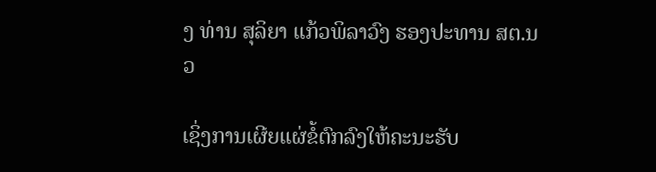ງ ທ່ານ ສຸລິຍາ ແກ້ວພິລາວົງ ຮອງປະທານ ສຕ.ນວ

ເຊິ່ງການເຜີຍແຜ່ຂໍ້ຕົກລົງໃຫ້ຄະນະຮັບ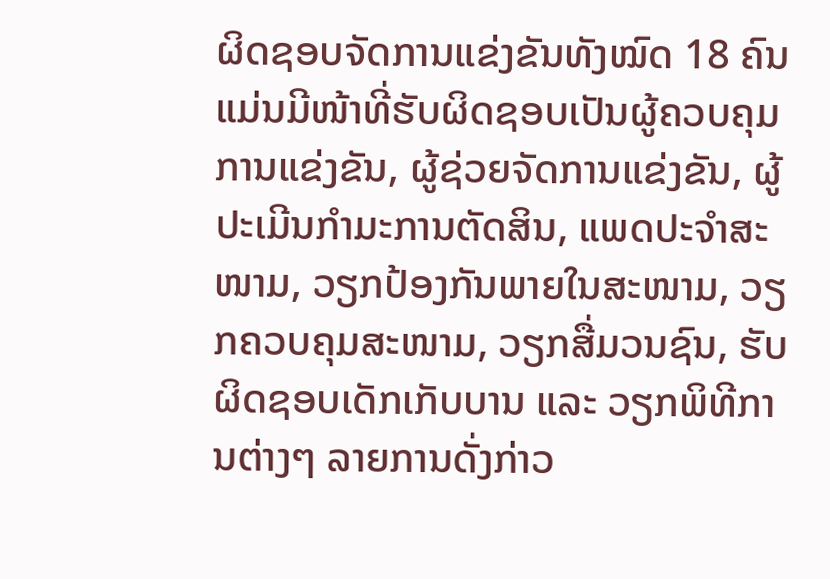ຜິດຊອບຈັດການແຂ່ງຂັນທັງໝົດ 18 ຄົນແມ່ນມີໜ້າທີ່ຮັບຜິດຊອບເປັນຜູ້ຄວບຄຸມການແຂ່ງຂັນ, ຜູ້ຊ່ວຍຈັດການແຂ່ງຂັນ, ຜູ້ປະເມີນກຳມະການຕັດສິນ, ແພດປະຈຳສະໜາມ, ວຽກປ້ອງກັນພາຍໃນສະໜາມ, ວຽກຄວບຄຸມສະໜາມ, ວຽກສື່ມວນຊົນ, ຮັບຜິດຊອບເດັກເກັບບານ ແລະ ວຽກພິທີການຕ່າງໆ ລາຍການດັ່ງກ່າວ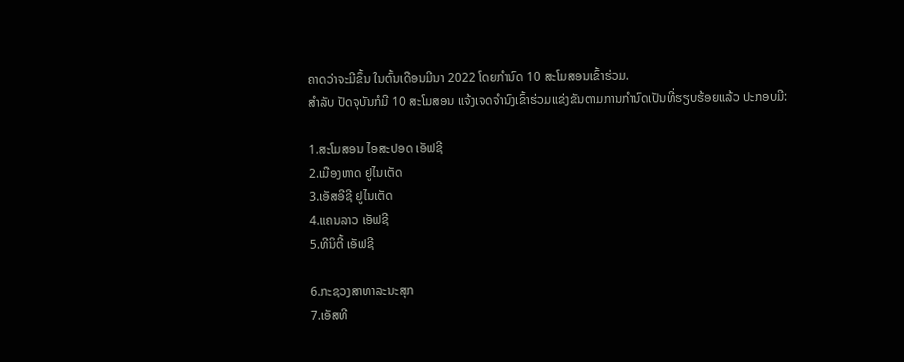ຄາດວ່າຈະມີຂຶ້ນ ໃນຕົ້ນເດືອນມີນາ 2022 ໂດຍກຳນົດ 10 ສະໂມສອນເຂົ້າຮ່ວມ.
ສໍາລັບ ປັດຈຸບັນກໍມີ 10 ສະໂມສອນ ແຈ້ງເຈດຈຳນົງເຂົ້າຮ່ວມແຂ່ງຂັນຕາມການກຳນົດເປັນທີ່ຮຽບຮ້ອຍແລ້ວ ປະກອບມີ:

1.ສະໂມສອນ ໄອສະປອດ ເອັຟຊີ
2.ເມືອງຫາດ ຢູໄນເຕັດ
3.ເອັສອີຊີ ຢູໄນເຕັດ
4.ແຄນລາວ ເອັຟຊີ
5.ທີນິຕີ້ ເອັຟຊີ

6.ກະຊວງສາທາລະນະສຸກ
7.ເອັສທີ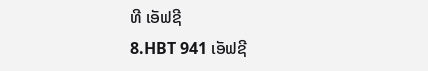ທີ ເອັຟຊີ
8.HBT 941 ເອັຟຊີ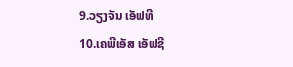9.ວຽງຈັນ ເອັຟທີ
10.ເຄພີເອັສ ເອັຟຊີ